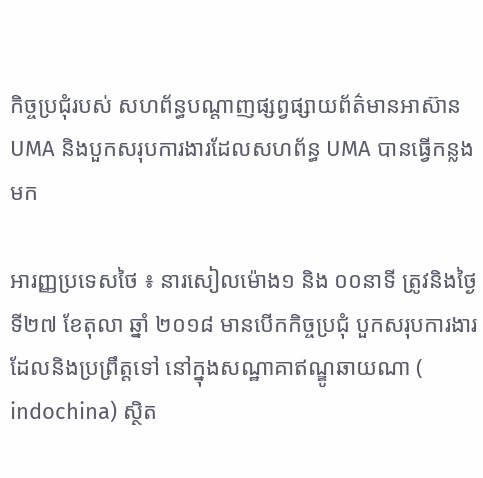កិច្ចប្រជុំរបស់ សហព័ន្ធបណ្តាញផ្សព្វផ្សាយព័ត៌មានអាស៊ាន UMA និងបួកសរុបការងារដែលសហព័ន្ធ UMA បានធ្វើកន្លងមក

អារញ្ញប្រទេសថៃ ៖ នារសៀលម៉ោង១ និង ០០នាទី ត្រូវនិងថ្ងៃទី២៧ ខែតុលា ឆ្នាំ ២០១៨ មានបើកកិច្ចប្រជុំ បួកសរុបការងារ ដែលនិងប្រព្រឹត្តទៅ នៅក្នុងសណ្ឋាគាឥណ្ឌូឆាយណា ( indochina) ស្ថិត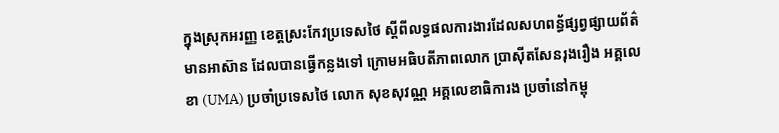ក្នុងស្រុកអរញ្ញ ខេត្តស្រះកែវប្រទេសថៃ ស្តីពីលទ្ធផលការងារដែលសហពន្ធ័ផ្សព្វផ្សាយព័ត៌មានអាស៊ាន ដែលបានធ្វើកន្លងទៅ ក្រោមអធិបតីភាពលោក ប្រាសុីតសែនរុងរឿង អគ្គលេខា (UMA) ប្រចាំប្រទេសថៃ លោក សុខសុវណ្ណ អគ្គលេខាធិការង ប្រចាំនៅកម្ពុ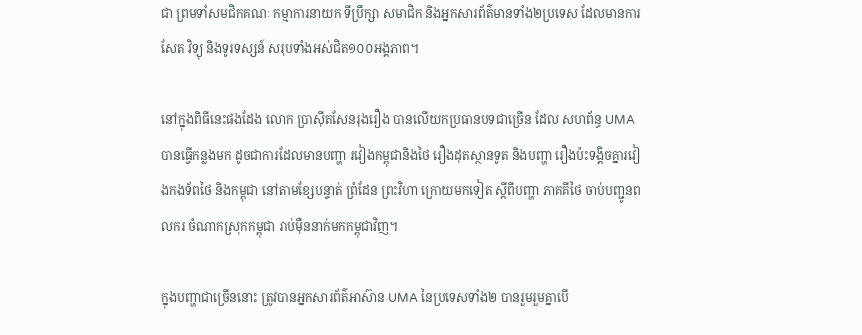ជា ព្រមទាំសមជិកគណៈ កម្មាការនាយក ទីប្រឹក្សា សមាជិក និងអ្នកសារព័ត៌មានទាំង២ប្រទេស ដែលមានការសែត វិទ្យុ និងទូរទស្សន៍ សរុបទាំងអស់ជិត១០០អង្គភាព។

នៅក្នុងពិធីនេះផងដែង លោក ប្រាសុីតសែនរុងរឿង បានលើយកប្រធានបទជាច្រើន ដែល សហព័ន្ធ UMA បានធ្វើកន្លងមក ដូចជាការដែលមានបញ្ហា រវៀងកម្ពុជានិងថៃ រឿងដុតស្ថានទូត និងបញ្ហា រឿងប៉ះទង្គិចគ្នារវៀងកងទ័ពថៃ និងកម្ពុជា នៅតាមខែ្សបន្ទាត់ ព្រំដែន ព្រះវិហា ក្រោយមកទៀត ស្តីពីបញ្ហា ភាគគីថៃ ចាប់បញ្ជូនពលករ ចំណាកស្រុកកម្ពុជា រាប់មុឺននាក់មកកម្ពុជាវិញ។

ក្នុងបញ្ហាជាច្រើននេាះ ត្រូវបានអ្នកសារព័ត៌អាស៊ាន UMA នៃប្រទេសទាំង២ បានរួមរួមគ្នាបើ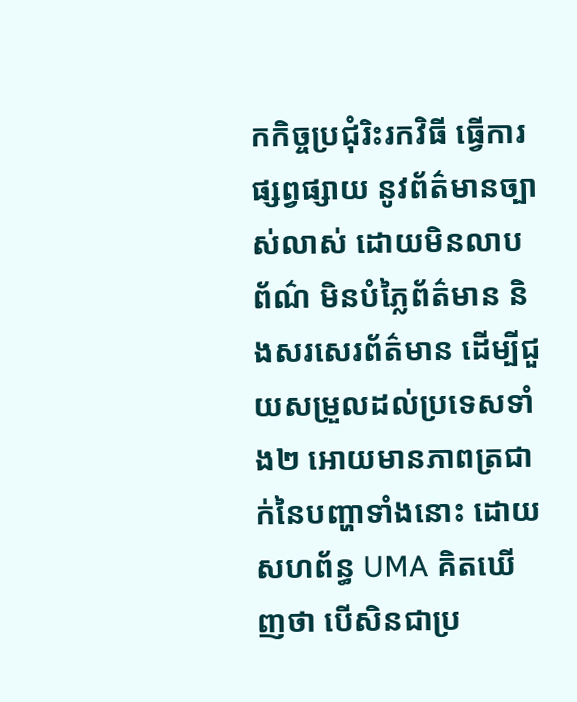កកិច្ចប្រជុំរិះរកវិធី ធ្វើការផ្សព្វផ្សាយ នូវព័ត៌មានច្បាស់លាស់ ដោយមិនលាបព័ណ៌ មិនបំភ្លៃព័ត៌មាន និងសរសេរព័ត៌មាន ដើម្បីជួយសម្រួលដល់ប្រទេសទាំង២ អោយមានភាពត្រជាក់នៃបញ្ហាទាំងនេាះ ដោយសហព័ន្ធ UMA គិតឃើញថា បើសិនជាប្រ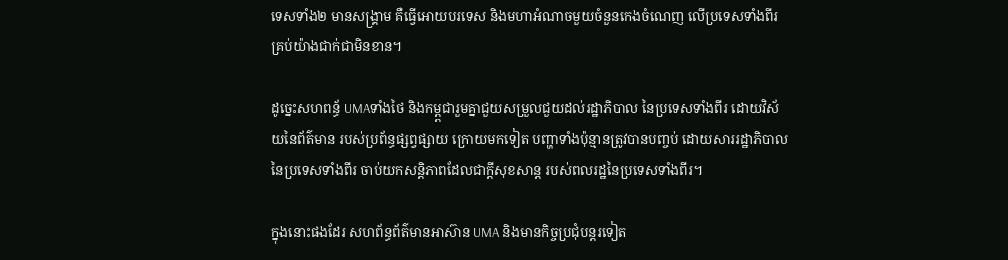ទេសទាំង២ មានសង្គ្រាម គឺធ្វើអោយបរទេស និងមហាអំណាចមួយចំនួនកេងចំណេញ លើប្រទេសទាំងពីរគ្រប់យ៉ាងជាក់ជាមិនខាន។

ដូច្នេះសហពន្ធ័ UMAទាំងថៃ និងកម្ព្ពជារួមគ្នាជួយសម្រួលជួយដល់រដ្ឋាភិបាល នៃប្រទេសទាំងពីរ ដោយវិស័យនៃព័ត៌មាន របស់ប្រព័ន្ធផ្សព្វផ្សាយ ក្រោយមកទៀត បញ្ហាទាំងប៉ុន្មានត្រូវបានបញ្ចប់ ដោយសាររដ្ឋាភិបាលនៃប្រទេសទាំងពីរ ចាប់យកសន្តិភាពដែលជាក្តីសុខសាន្ត របស់ពលរដ្ឋនៃប្រទេសទាំងពីរ។

ក្នុងនោះផងដែរ សហព័ន្ធព័ត៌មានអាស៊ាន UMA និងមានកិច្ចប្រជុំបន្តរទៀត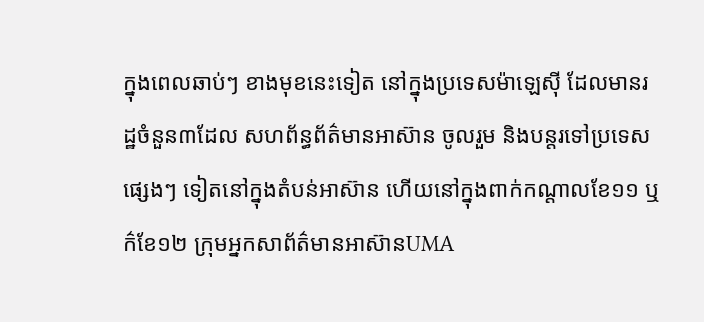ក្នុងពេលឆាប់ៗ ខាងមុខនេះទៀត នៅក្នុងប្រទេសម៉ាឡេសុី ដែលមានរដ្ឋចំនួន៣ដែល សហព័ន្ធព័ត៌មានអាស៊ាន ចូលរួម និងបន្តរទៅប្រទេសផ្សេងៗ ទៀតនៅក្នុងតំបន់អាស៊ាន ហើយនៅក្នុងពាក់កណ្តាលខែ១១ ឬក៌ខែ១២ ក្រុមអ្នកសាព័ត៌មានអាស៊ានUMA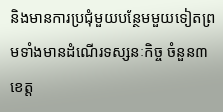និងមានការប្រជុំមួយបន្ថែមមួយទៀតព្រមទាំងមានដំណើរទស្សនៈកិច្ច ចំនួន៣ខេត្ត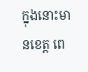ក្នុងនោះមានខេត្ត ពេ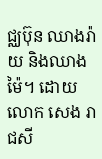ជ្ឈប៊ុន ឈាងរ៉ាយ និងឈាងម៉ៃ។ ដោយលោក សេង រាជសី